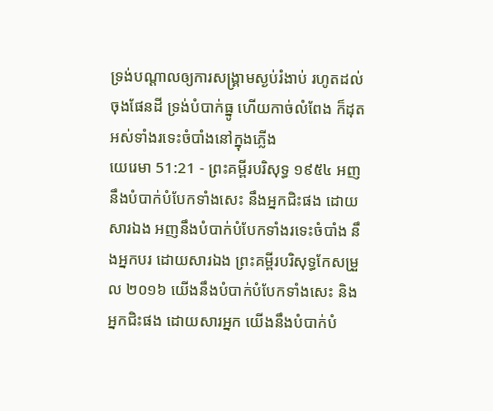ទ្រង់បណ្តាលឲ្យការសង្គ្រាមស្ងប់រំងាប់ រហូតដល់ចុងផែនដី ទ្រង់បំបាក់ធ្នូ ហើយកាច់លំពែង ក៏ដុតអស់ទាំងរទេះចំបាំងនៅក្នុងភ្លើង
យេរេមា 51:21 - ព្រះគម្ពីរបរិសុទ្ធ ១៩៥៤ អញនឹងបំបាក់បំបែកទាំងសេះ នឹងអ្នកជិះផង ដោយសារឯង អញនឹងបំបាក់បំបែកទាំងរទេះចំបាំង នឹងអ្នកបរ ដោយសារឯង ព្រះគម្ពីរបរិសុទ្ធកែសម្រួល ២០១៦ យើងនឹងបំបាក់បំបែកទាំងសេះ និងអ្នកជិះផង ដោយសារអ្នក យើងនឹងបំបាក់បំ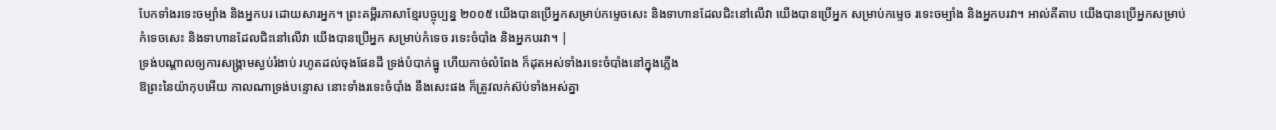បែកទាំងរទេះចម្បាំង និងអ្នកបរ ដោយសារអ្នក។ ព្រះគម្ពីរភាសាខ្មែរបច្ចុប្បន្ន ២០០៥ យើងបានប្រើអ្នកសម្រាប់កម្ទេចសេះ និងទាហានដែលជិះនៅលើវា យើងបានប្រើអ្នក សម្រាប់កម្ទេច រទេះចម្បាំង និងអ្នកបរវា។ អាល់គីតាប យើងបានប្រើអ្នកសម្រាប់កំទេចសេះ និងទាហានដែលជិះនៅលើវា យើងបានប្រើអ្នក សម្រាប់កំទេច រទេះចំបាំង និងអ្នកបរវា។ |
ទ្រង់បណ្តាលឲ្យការសង្គ្រាមស្ងប់រំងាប់ រហូតដល់ចុងផែនដី ទ្រង់បំបាក់ធ្នូ ហើយកាច់លំពែង ក៏ដុតអស់ទាំងរទេះចំបាំងនៅក្នុងភ្លើង
ឱព្រះនៃយ៉ាកុបអើយ កាលណាទ្រង់បន្ទោស នោះទាំងរទេះចំបាំង នឹងសេះផង ក៏ត្រូវលក់ស៊ប់ទាំងអស់គ្នា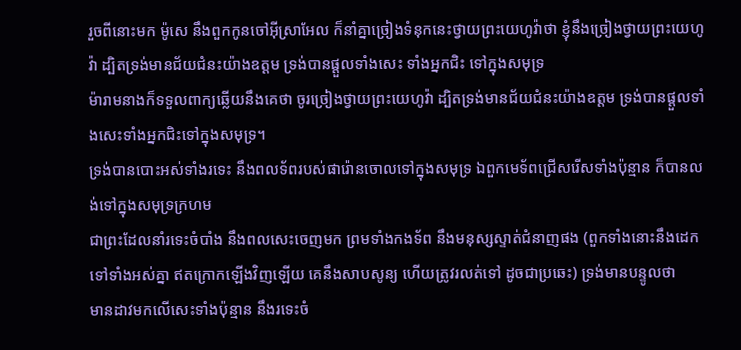រួចពីនោះមក ម៉ូសេ នឹងពួកកូនចៅអ៊ីស្រាអែល ក៏នាំគ្នាច្រៀងទំនុកនេះថ្វាយព្រះយេហូវ៉ាថា ខ្ញុំនឹងច្រៀងថ្វាយព្រះយេហូវ៉ា ដ្បិតទ្រង់មានជ័យជំនះយ៉ាងឧត្តម ទ្រង់បានផ្តួលទាំងសេះ ទាំងអ្នកជិះ ទៅក្នុងសមុទ្រ
ម៉ារាមនាងក៏ទទួលពាក្យឆ្លើយនឹងគេថា ចូរច្រៀងថ្វាយព្រះយេហូវ៉ា ដ្បិតទ្រង់មានជ័យជំនះយ៉ាងឧត្តម ទ្រង់បានផ្តួលទាំងសេះទាំងអ្នកជិះទៅក្នុងសមុទ្រ។
ទ្រង់បានបោះអស់ទាំងរទេះ នឹងពលទ័ពរបស់ផារ៉ោនចោលទៅក្នុងសមុទ្រ ឯពួកមេទ័ពជ្រើសរើសទាំងប៉ុន្មាន ក៏បានលង់ទៅក្នុងសមុទ្រក្រហម
ជាព្រះដែលនាំរទេះចំបាំង នឹងពលសេះចេញមក ព្រមទាំងកងទ័ព នឹងមនុស្សស្ទាត់ជំនាញផង (ពួកទាំងនោះនឹងដេកទៅទាំងអស់គ្នា ឥតក្រោកឡើងវិញឡើយ គេនឹងសាបសូន្យ ហើយត្រូវរលត់ទៅ ដូចជាប្រឆេះ) ទ្រង់មានបន្ទូលថា
មានដាវមកលើសេះទាំងប៉ុន្មាន នឹងរទេះចំ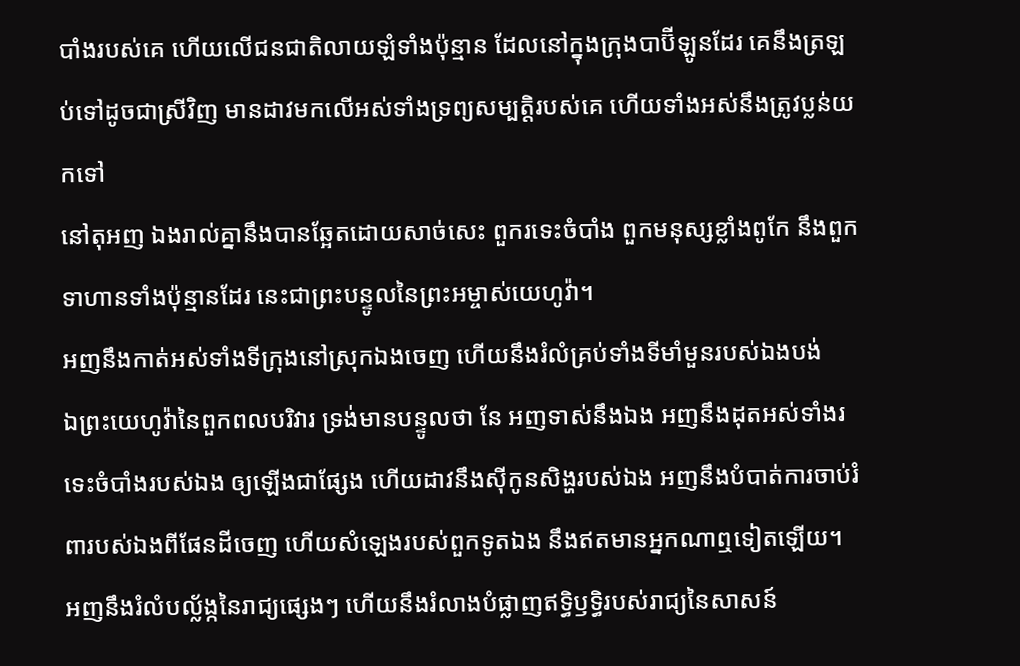បាំងរបស់គេ ហើយលើជនជាតិលាយឡំទាំងប៉ុន្មាន ដែលនៅក្នុងក្រុងបាប៊ីឡូនដែរ គេនឹងត្រឡប់ទៅដូចជាស្រីវិញ មានដាវមកលើអស់ទាំងទ្រព្យសម្បត្តិរបស់គេ ហើយទាំងអស់នឹងត្រូវប្លន់យកទៅ
នៅតុអញ ឯងរាល់គ្នានឹងបានឆ្អែតដោយសាច់សេះ ពួករទេះចំបាំង ពួកមនុស្សខ្លាំងពូកែ នឹងពួកទាហានទាំងប៉ុន្មានដែរ នេះជាព្រះបន្ទូលនៃព្រះអម្ចាស់យេហូវ៉ា។
អញនឹងកាត់អស់ទាំងទីក្រុងនៅស្រុកឯងចេញ ហើយនឹងរំលំគ្រប់ទាំងទីមាំមួនរបស់ឯងបង់
ឯព្រះយេហូវ៉ានៃពួកពលបរិវារ ទ្រង់មានបន្ទូលថា នែ អញទាស់នឹងឯង អញនឹងដុតអស់ទាំងរទេះចំបាំងរបស់ឯង ឲ្យឡើងជាផ្សែង ហើយដាវនឹងស៊ីកូនសិង្ហរបស់ឯង អញនឹងបំបាត់ការចាប់រំពារបស់ឯងពីផែនដីចេញ ហើយសំឡេងរបស់ពួកទូតឯង នឹងឥតមានអ្នកណាឮទៀតឡើយ។
អញនឹងរំលំបល្ល័ង្កនៃរាជ្យផ្សេងៗ ហើយនឹងរំលាងបំផ្លាញឥទ្ធិឫទ្ធិរបស់រាជ្យនៃសាសន៍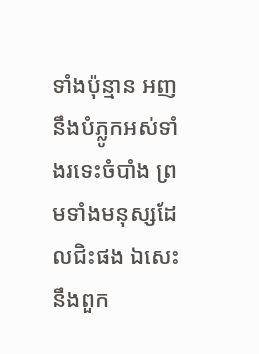ទាំងប៉ុន្មាន អញនឹងបំភ្លូកអស់ទាំងរទេះចំបាំង ព្រមទាំងមនុស្សដែលជិះផង ឯសេះ នឹងពួក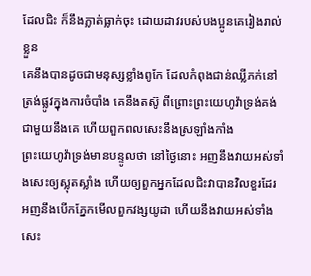ដែលជិះ ក៏នឹងភ្លាត់ធ្លាក់ចុះ ដោយដាវរបស់បងប្អូនគេរៀងរាល់ខ្លួន
គេនឹងបានដូចជាមនុស្សខ្លាំងពូកែ ដែលកំពុងជាន់ឈ្លីភក់នៅត្រង់ផ្លូវក្នុងការចំបាំង គេនឹងតស៊ូ ពីព្រោះព្រះយេហូវ៉ាទ្រង់គង់ជាមួយនឹងគេ ហើយពួកពលសេះនឹងស្រឡាំងកាំង
ព្រះយេហូវ៉ាទ្រង់មានបន្ទូលថា នៅថ្ងៃនោះ អញនឹងវាយអស់ទាំងសេះឲ្យស្លុតស្លាំង ហើយឲ្យពួកអ្នកដែលជិះវាបានវិលខួរដែរ អញនឹងបើកភ្នែកមើលពួកវង្សយូដា ហើយនឹងវាយអស់ទាំងសេះ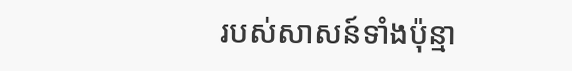របស់សាសន៍ទាំងប៉ុន្មា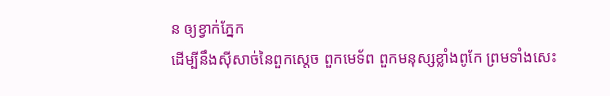ន ឲ្យខ្វាក់ភ្នែក
ដើម្បីនឹងស៊ីសាច់នៃពួកស្តេច ពួកមេទ័ព ពួកមនុស្សខ្លាំងពូកែ ព្រមទាំងសេះ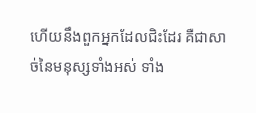ហើយនឹងពួកអ្នកដែលជិះដែរ គឺជាសាច់នៃមនុស្សទាំងអស់ ទាំង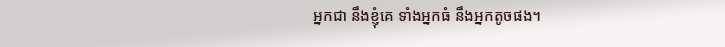អ្នកជា នឹងខ្ញុំគេ ទាំងអ្នកធំ នឹងអ្នកតូចផង។